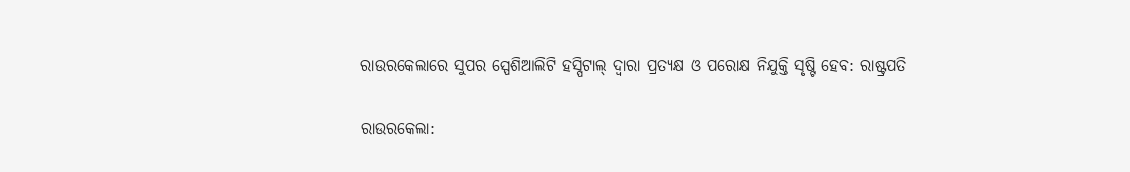ରାଉରକେଲାରେ ସୁପର ସ୍ପେଶିଆଲିଟି ହସ୍ପିଟାଲ୍ ଦ୍ୱାରା ପ୍ରତ୍ୟକ୍ଷ ଓ ପରୋକ୍ଷ ନିଯୁକ୍ତି ସୃଷ୍ଟି ହେବ: ରାଷ୍ଟ୍ରପତି

ରାଉରକେଲା: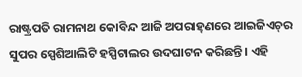ରାଷ୍ଟ୍ରପତି ରାମନାଥ କୋବିନ୍ଦ ଆଜି ଅପରାହ୍‌ଣରେ ଆଇଜିଏଚ୍‌ର ସୁପର ସ୍ପେଶିଆଲିଟି ହସ୍ପିଟାଲର ଉଦଘାଟନ କରିଛନ୍ତି । ଏହି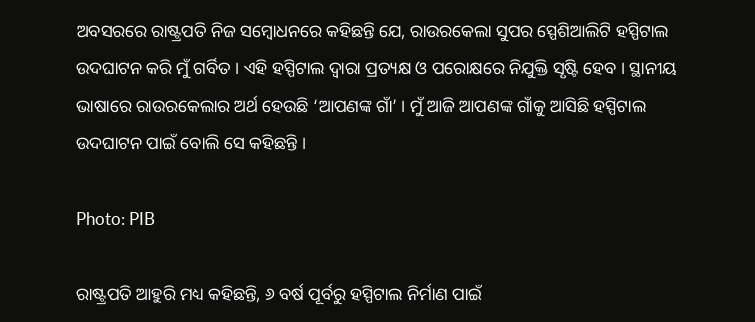ଅବସରରେ ରାଷ୍ଟ୍ରପତି ନିଜ ସମ୍ବୋଧନରେ କହିଛନ୍ତି ଯେ, ରାଉରକେଲା ସୁପର ସ୍ପେଶିଆଲିଟି ହସ୍ପିଟାଲ ଉଦଘାଟନ କରି ମୁଁ ଗର୍ବିତ । ଏହି ହସ୍ପିଟାଲ ଦ୍ୱାରା ପ୍ରତ୍ୟକ୍ଷ ଓ ପରୋକ୍ଷରେ ନିଯୁକ୍ତି ସୃଷ୍ଟି ହେବ । ସ୍ଥାନୀୟ ଭାଷାରେ ରାଉରକେଲାର ଅର୍ଥ ହେଉଛି ‘ଆପଣଙ୍କ ଗାଁ’ । ମୁଁ ଆଜି ଆପଣଙ୍କ ଗାଁକୁ ଆସିଛି ହସ୍ପିଟାଲ ଉଦଘାଟନ ପାଇଁ ‌ବୋଲି ସେ କହିଛନ୍ତି ।

Photo: PIB

ରାଷ୍ଟ୍ରପତି ଆହୁରି ମଧ୍ୟ କହିଛନ୍ତି, ୬ ବର୍ଷ ପୂର୍ବରୁ ହସ୍ପିଟାଲ ନିର୍ମାଣ ପାଇଁ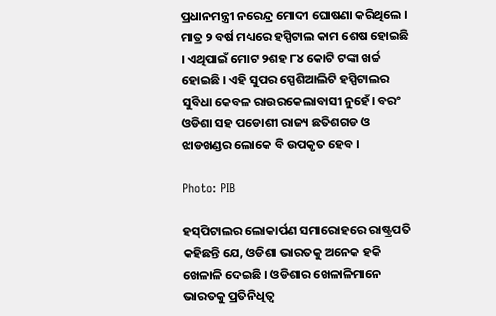ପ୍ରଧାନମନ୍ତ୍ରୀ ନରେନ୍ଦ୍ର ମୋଦୀ ଘୋଷଣା କରିଥିଲେ । ମାତ୍ର ୨ ବର୍ଷ ମଧ୍ୟରେ ହସ୍ପିଟାଲ କାମ ଶେଷ ହୋଇଛି । ଏଥିପାଇଁ ମୋଟ ୨ଶହ ୮୪ କୋଟି ଟଙ୍କା ଖର୍ଚ୍ଚ ହୋଇଛି । ଏହି ସୁପର ସ୍ପେଶିଆଲିଟି ହସ୍ପିଟାଲର ସୁବିଧା କେବଳ ରାଉରକେଲାବାସୀ ନୁହେଁ। ବରଂ ଓଡିଶା ସହ ପଡୋଶୀ ରାଜ୍ୟ ଛତିଶଗଡ ଓ ଝାଡଖଣ୍ଡର ଲୋକେ ବି ଉପକୃତ ହେବ ।

Photo: PIB

ହସ୍‌ପିଟାଲର ଲୋକାର୍ପଣ ସମାରୋହରେ ରାଷ୍ଟ୍ରପତି କହିଛନ୍ତି ଯେ, ଓଡିଶା ଭାରତକୁ ଅନେକ ହକି ଖେଳାଳି ଦେଇଛି । ଓଡିଶାର ଖେଳାଳିମାନେ ଭାରତକୁ ପ୍ରତିନିଧିତ୍ୱ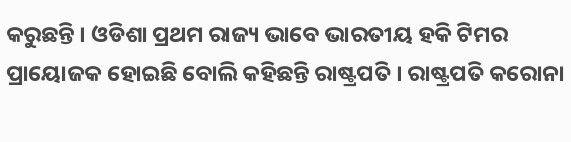କରୁଛନ୍ତି । ଓଡିଶା ପ୍ରଥମ ରାଜ୍ୟ ଭାବେ ଭାରତୀୟ ହକି ଟିମର ପ୍ରାୟୋଜକ ହୋଇଛି ବୋଲି କହିଛନ୍ତି ରାଷ୍ଟ୍ରପତି । ରାଷ୍ଟ୍ରପତି କରୋନା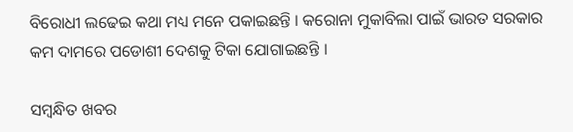ବିରୋଧୀ ଲଢେଇ କଥା ମଧ୍ୟ ମନେ ପକାଇଛନ୍ତି । କରୋନା ମୁକାବିଲା ପାଇଁ ଭାରତ ସରକାର କମ ଦାମରେ ପଡୋଶୀ ଦେଶକୁ ଟିକା ଯୋଗାଇଛନ୍ତି ।

ସମ୍ବନ୍ଧିତ ଖବର